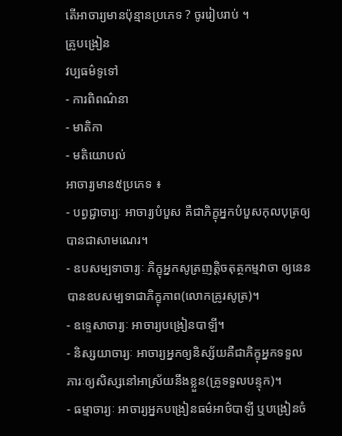តើអាចារ្យមានប៉ុន្មានប្រភេទ ? ចូររៀបរាប់ ។
គ្រូបង្រៀន
វប្បធម៌ទូទៅ
- ការពិពណ៌នា
- មាតិកា
- មតិយោបល់
អាចារ្យមាន៥ប្រភេទ ៖
- បព្វជ្ជាចារ្យៈ អាចារ្យបំបួស គឺជាភិក្ខុអ្នកបំបួសកុលបុត្រឲ្យបានជាសាមណេរ។
- ឧបសម្បទាចារ្យៈ ភិក្ខុអ្នកសូត្រញត្តិចតុត្ថកម្មវាចា ឲ្យនេនបានឧបសម្បទាជាភិក្ខុភាព(លោកគ្រូរសូត្រ)។
- ឧទ្ទេសាចារ្យៈ អាចារ្យបង្រៀនបាឡី។
- និស្សយាចារ្យៈ អាចារ្យអ្នកឲ្យនិស្ស័យគឺជាភិក្ខុអ្នកទទួលភារៈឲ្យសិស្សនៅអាស្រ័យនឹងខ្លួន(គ្រូទទួលបន្ទុក)។
- ធម្មាចារ្យៈ អាចារ្យអ្នកបង្រៀនធម៌អាថ៌បាឡី ឬបង្រៀនចំ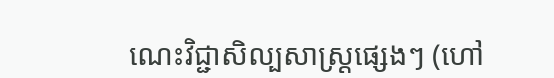ណេះវិជ្ជាសិល្បសាស្រ្ដផ្សេងៗ (ហៅ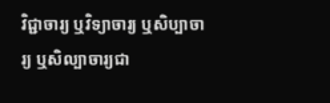វិជ្ជាចារ្យ ឬវិទ្យាចារ្យ ឬសិប្បាចារ្យ ឬសិល្បាចារ្យជា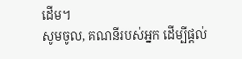ដើម។
សូមចូល, គណនីរបស់អ្នក ដើម្បីផ្តល់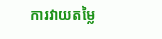ការវាយតម្លៃ